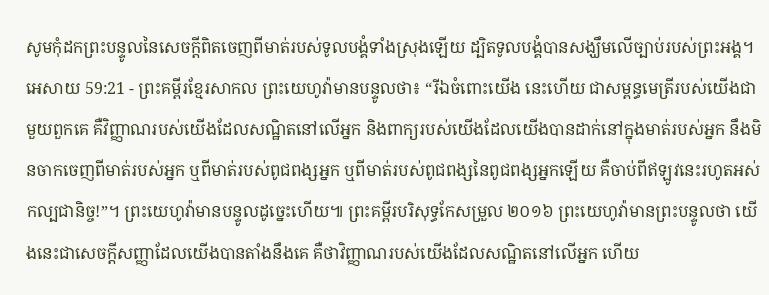សូមកុំដកព្រះបន្ទូលនៃសេចក្ដីពិតចេញពីមាត់របស់ទូលបង្គំទាំងស្រុងឡើយ ដ្បិតទូលបង្គំបានសង្ឃឹមលើច្បាប់របស់ព្រះអង្គ។
អេសាយ 59:21 - ព្រះគម្ពីរខ្មែរសាកល ព្រះយេហូវ៉ាមានបន្ទូលថា៖ “រីឯចំពោះយើង នេះហើយ ជាសម្ពន្ធមេត្រីរបស់យើងជាមួយពួកគេ គឺវិញ្ញាណរបស់យើងដែលសណ្ឋិតនៅលើអ្នក និងពាក្យរបស់យើងដែលយើងបានដាក់នៅក្នុងមាត់របស់អ្នក នឹងមិនចាកចេញពីមាត់របស់អ្នក ឬពីមាត់របស់ពូជពង្សអ្នក ឬពីមាត់របស់ពូជពង្សនៃពូជពង្សអ្នកឡើយ គឺចាប់ពីឥឡូវនេះរហូតអស់កល្បជានិច្ច!”។ ព្រះយេហូវ៉ាមានបន្ទូលដូច្នេះហើយ៕ ព្រះគម្ពីរបរិសុទ្ធកែសម្រួល ២០១៦ ព្រះយេហូវ៉ាមានព្រះបន្ទូលថា យើងនេះជាសេចក្ដីសញ្ញាដែលយើងបានតាំងនឹងគេ គឺថាវិញ្ញាណរបស់យើងដែលសណ្ឋិតនៅលើអ្នក ហើយ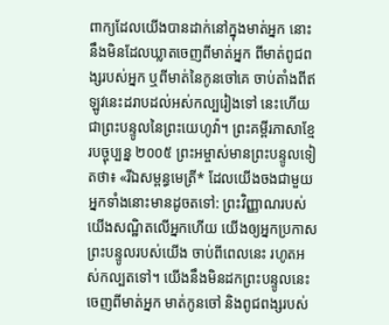ពាក្យដែលយើងបានដាក់នៅក្នុងមាត់អ្នក នោះនឹងមិនដែលឃ្លាតចេញពីមាត់អ្នក ពីមាត់ពូជពង្សរបស់អ្នក ឬពីមាត់នៃកូនចៅគេ ចាប់តាំងពីឥឡូវនេះដរាបដល់អស់កល្បរៀងទៅ នេះហើយជាព្រះបន្ទូលនៃព្រះយេហូវ៉ា។ ព្រះគម្ពីរភាសាខ្មែរបច្ចុប្បន្ន ២០០៥ ព្រះអម្ចាស់មានព្រះបន្ទូលទៀតថា៖ «រីឯសម្ពន្ធមេត្រី* ដែលយើងចងជាមួយអ្នកទាំងនោះមានដូចតទៅ: ព្រះវិញ្ញាណរបស់យើងសណ្ឋិតលើអ្នកហើយ យើងឲ្យអ្នកប្រកាសព្រះបន្ទូលរបស់យើង ចាប់ពីពេលនេះ រហូតអស់កល្បតទៅ។ យើងនឹងមិនដកព្រះបន្ទូលនេះចេញពីមាត់អ្នក មាត់កូនចៅ និងពូជពង្សរបស់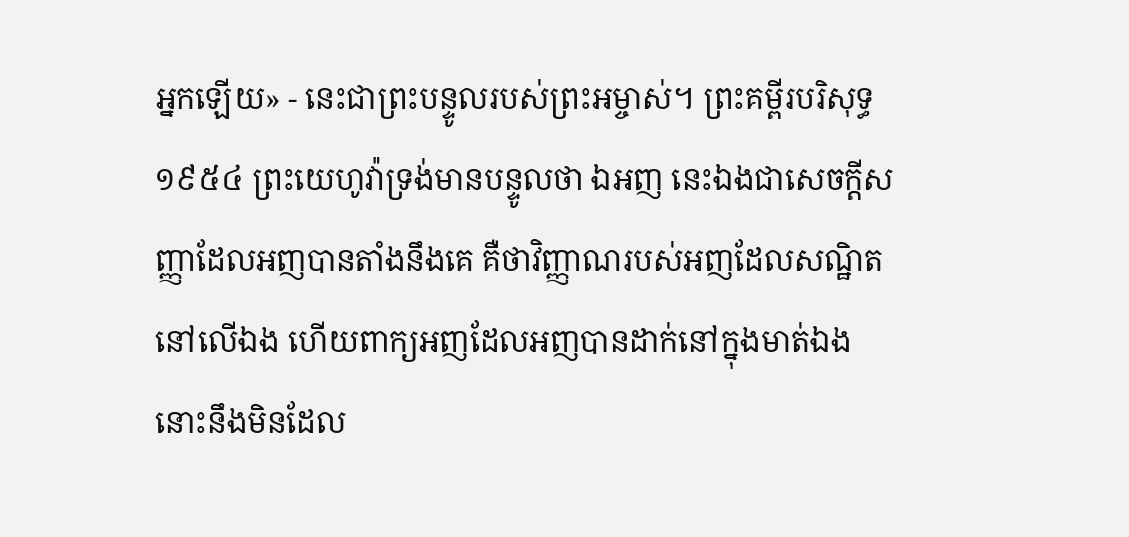អ្នកឡើយ» - នេះជាព្រះបន្ទូលរបស់ព្រះអម្ចាស់។ ព្រះគម្ពីរបរិសុទ្ធ ១៩៥៤ ព្រះយេហូវ៉ាទ្រង់មានបន្ទូលថា ឯអញ នេះឯងជាសេចក្ដីសញ្ញាដែលអញបានតាំងនឹងគេ គឺថាវិញ្ញាណរបស់អញដែលសណ្ឋិតនៅលើឯង ហើយពាក្យអញដែលអញបានដាក់នៅក្នុងមាត់ឯង នោះនឹងមិនដែល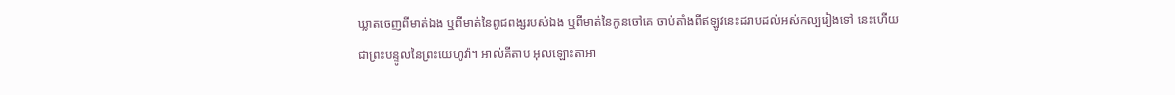ឃ្លាតចេញពីមាត់ឯង ឬពីមាត់នៃពូជពង្សរបស់ឯង ឬពីមាត់នៃកូនចៅគេ ចាប់តាំងពីឥឡូវនេះដរាបដល់អស់កល្បរៀងទៅ នេះហើយជាព្រះបន្ទូលនៃព្រះយេហូវ៉ា។ អាល់គីតាប អុលឡោះតាអា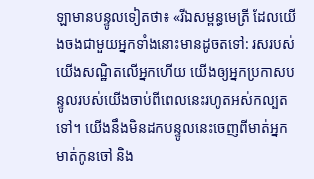ឡាមានបន្ទូលទៀតថា៖ «រីឯសម្ពន្ធមេត្រី ដែលយើងចងជាមួយអ្នកទាំងនោះមានដូចតទៅ: រសរបស់យើងសណ្ឋិតលើអ្នកហើយ យើងឲ្យអ្នកប្រកាសបន្ទូលរបស់យើងចាប់ពីពេលនេះរហូតអស់កល្បតទៅ។ យើងនឹងមិនដកបន្ទូលនេះចេញពីមាត់អ្នក មាត់កូនចៅ និង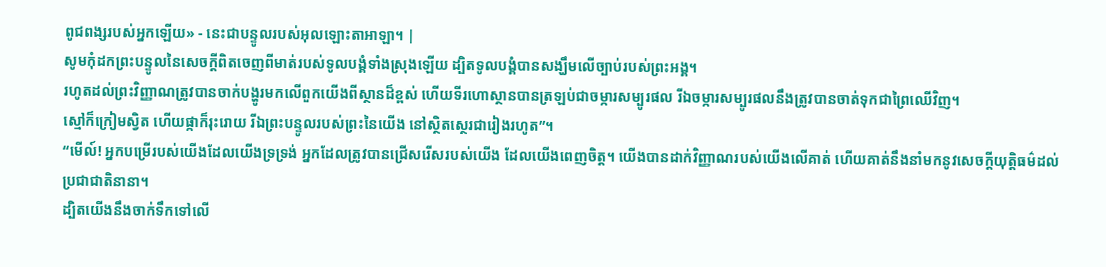ពូជពង្សរបស់អ្នកឡើយ» - នេះជាបន្ទូលរបស់អុលឡោះតាអាឡា។ |
សូមកុំដកព្រះបន្ទូលនៃសេចក្ដីពិតចេញពីមាត់របស់ទូលបង្គំទាំងស្រុងឡើយ ដ្បិតទូលបង្គំបានសង្ឃឹមលើច្បាប់របស់ព្រះអង្គ។
រហូតដល់ព្រះវិញ្ញាណត្រូវបានចាក់បង្ហូរមកលើពួកយើងពីស្ថានដ៏ខ្ពស់ ហើយទីរហោស្ថានបានត្រឡប់ជាចម្ការសម្បូរផល រីឯចម្ការសម្បូរផលនឹងត្រូវបានចាត់ទុកជាព្រៃឈើវិញ។
ស្មៅក៏ក្រៀមស្វិត ហើយផ្កាក៏រុះរោយ រីឯព្រះបន្ទូលរបស់ព្រះនៃយើង នៅស្ថិតស្ថេរជារៀងរហូត”។
“មើល៍! អ្នកបម្រើរបស់យើងដែលយើងទ្រទ្រង់ អ្នកដែលត្រូវបានជ្រើសរើសរបស់យើង ដែលយើងពេញចិត្ត។ យើងបានដាក់វិញ្ញាណរបស់យើងលើគាត់ ហើយគាត់នឹងនាំមកនូវសេចក្ដីយុត្តិធម៌ដល់ប្រជាជាតិនានា។
ដ្បិតយើងនឹងចាក់ទឹកទៅលើ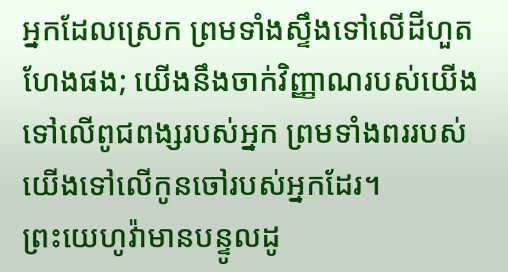អ្នកដែលស្រេក ព្រមទាំងស្ទឹងទៅលើដីហួតហែងផង; យើងនឹងចាក់វិញ្ញាណរបស់យើងទៅលើពូជពង្សរបស់អ្នក ព្រមទាំងពររបស់យើងទៅលើកូនចៅរបស់អ្នកដែរ។
ព្រះយេហូវ៉ាមានបន្ទូលដូ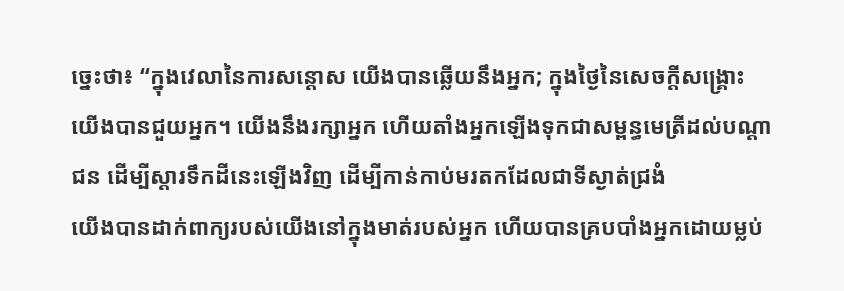ច្នេះថា៖ “ក្នុងវេលានៃការសន្ដោស យើងបានឆ្លើយនឹងអ្នក; ក្នុងថ្ងៃនៃសេចក្ដីសង្គ្រោះ យើងបានជួយអ្នក។ យើងនឹងរក្សាអ្នក ហើយតាំងអ្នកឡើងទុកជាសម្ពន្ធមេត្រីដល់បណ្ដាជន ដើម្បីស្ដារទឹកដីនេះឡើងវិញ ដើម្បីកាន់កាប់មរតកដែលជាទីស្ងាត់ជ្រងំ
យើងបានដាក់ពាក្យរបស់យើងនៅក្នុងមាត់របស់អ្នក ហើយបានគ្របបាំងអ្នកដោយម្លប់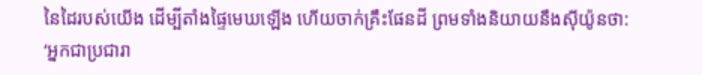នៃដៃរបស់យើង ដើម្បីតាំងផ្ទៃមេឃឡើង ហើយចាក់គ្រឹះផែនដី ព្រមទាំងនិយាយនឹងស៊ីយ៉ូនថា: ‘អ្នកជាប្រជារា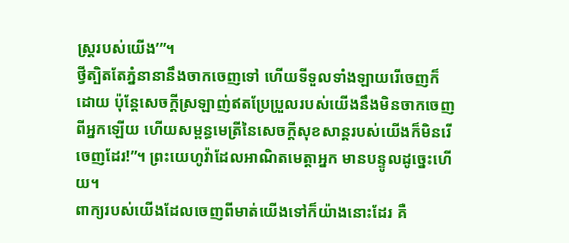ស្ត្ររបស់យើង’”។
ថ្វីត្បិតតែភ្នំនានានឹងចាកចេញទៅ ហើយទីទួលទាំងឡាយរើចេញក៏ដោយ ប៉ុន្តែសេចក្ដីស្រឡាញ់ឥតប្រែប្រួលរបស់យើងនឹងមិនចាកចេញពីអ្នកឡើយ ហើយសម្ពន្ធមេត្រីនៃសេចក្ដីសុខសាន្តរបស់យើងក៏មិនរើចេញដែរ!”។ ព្រះយេហូវ៉ាដែលអាណិតមេត្តាអ្នក មានបន្ទូលដូច្នេះហើយ។
ពាក្យរបស់យើងដែលចេញពីមាត់យើងទៅក៏យ៉ាងនោះដែរ គឺ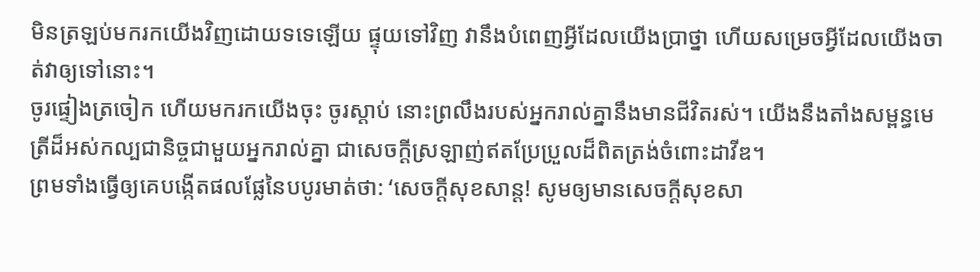មិនត្រឡប់មករកយើងវិញដោយទទេឡើយ ផ្ទុយទៅវិញ វានឹងបំពេញអ្វីដែលយើងប្រាថ្នា ហើយសម្រេចអ្វីដែលយើងចាត់វាឲ្យទៅនោះ។
ចូរផ្ទៀងត្រចៀក ហើយមករកយើងចុះ ចូរស្ដាប់ នោះព្រលឹងរបស់អ្នករាល់គ្នានឹងមានជីវិតរស់។ យើងនឹងតាំងសម្ពន្ធមេត្រីដ៏អស់កល្បជានិច្ចជាមួយអ្នករាល់គ្នា ជាសេចក្ដីស្រឡាញ់ឥតប្រែប្រួលដ៏ពិតត្រង់ចំពោះដាវីឌ។
ព្រមទាំងធ្វើឲ្យគេបង្កើតផលផ្លែនៃបបូរមាត់ថា: ‘សេចក្ដីសុខសាន្ត! សូមឲ្យមានសេចក្ដីសុខសា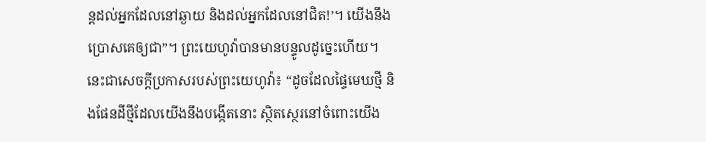ន្តដល់អ្នកដែលនៅឆ្ងាយ និងដល់អ្នកដែលនៅជិត!’។ យើងនឹងប្រោសគេឲ្យជា”។ ព្រះយេហូវ៉ាបានមានបន្ទូលដូច្នេះហើយ។
នេះជាសេចក្ដីប្រកាសរបស់ព្រះយេហូវ៉ា៖ “ដូចដែលផ្ទៃមេឃថ្មី និងផែនដីថ្មីដែលយើងនឹងបង្កើតនោះ ស្ថិតស្ថេរនៅចំពោះយើង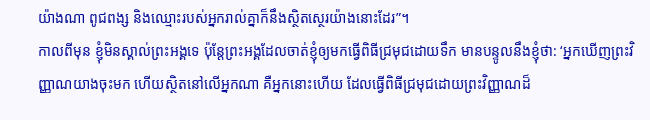យ៉ាងណា ពូជពង្ស និងឈ្មោះរបស់អ្នករាល់គ្នាក៏នឹងស្ថិតស្ថេរយ៉ាងនោះដែរ”។
កាលពីមុន ខ្ញុំមិនស្គាល់ព្រះអង្គទេ ប៉ុន្តែព្រះអង្គដែលចាត់ខ្ញុំឲ្យមកធ្វើពិធីជ្រមុជដោយទឹក មានបន្ទូលនឹងខ្ញុំថា: ‘អ្នកឃើញព្រះវិញ្ញាណយាងចុះមក ហើយស្ថិតនៅលើអ្នកណា គឺអ្នកនោះហើយ ដែលធ្វើពិធីជ្រមុជដោយព្រះវិញ្ញាណដ៏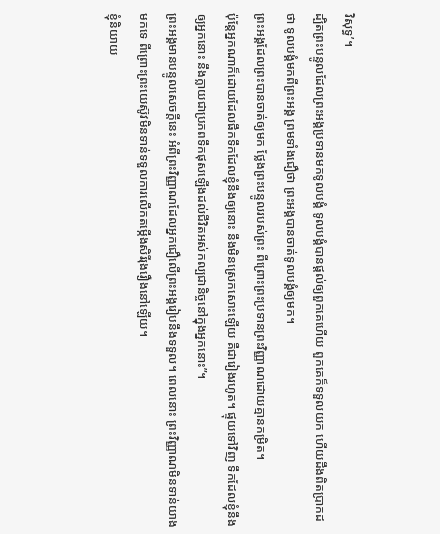វិសុទ្ធ’។
ដ្បិតព្រះបន្ទូលដែលព្រះអង្គប្រទានមកទូលបង្គំ ទូលបង្គំបានផ្ដល់ឲ្យពួកគេហើយ ពួកគេក៏ទទួលយក ហើយដឹងពិតប្រាកដថា ទូលបង្គំមកពីព្រះអង្គ ព្រមទាំងជឿថា ព្រះអង្គបានចាត់ទូលបង្គំឲ្យមក។
ព្រះអង្គដែលព្រះបានចាត់ឲ្យមក ថ្លែងព្រះបន្ទូលរបស់ព្រះ ពីព្រោះព្រះប្រទានព្រះវិញ្ញាណដោយគ្មានកម្រិត។
ប៉ុន្តែអ្នកណាក៏ដោយដែលផឹកទឹកដែលខ្ញុំនឹងឲ្យនោះ នឹងមិនស្រេកសោះឡើយ គឺជារៀងរហូត។ ផ្ទុយទៅវិញ ទឹកដែលខ្ញុំនឹងឲ្យអ្នកនោះ នឹងក្លាយជាប្រភពទឹកផុសឡើងដល់ជីវិតអស់កល្បជានិច្ចនៅក្នុងអ្នកនោះ”។
ព្រះអង្គមានបន្ទូលសេចក្ដីនេះ អំពីព្រះវិញ្ញាណដែលអ្នកជឿលើព្រះអង្គរៀបនឹងទទួល។ ពេលនោះ ព្រះវិញ្ញាណមិនទាន់យាងមកទេ ពីព្រោះព្រះយេស៊ូវមិនទាន់ទទួលការលើកតម្កើងសិរីរុងរឿងនៅឡើយ។
ខ្ញុំនិយាយ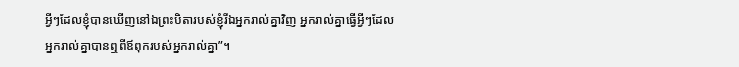អ្វីៗដែលខ្ញុំបានឃើញនៅឯព្រះបិតារបស់ខ្ញុំរីឯអ្នករាល់គ្នាវិញ អ្នករាល់គ្នាធ្វើអ្វីៗដែលអ្នករាល់គ្នាបានឮពីឪពុករបស់អ្នករាល់គ្នា”។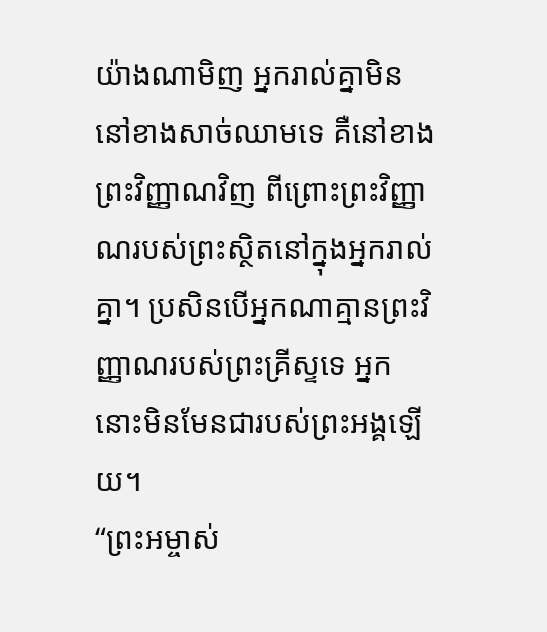យ៉ាងណាមិញ អ្នករាល់គ្នាមិននៅខាងសាច់ឈាមទេ គឺនៅខាងព្រះវិញ្ញាណវិញ ពីព្រោះព្រះវិញ្ញាណរបស់ព្រះស្ថិតនៅក្នុងអ្នករាល់គ្នា។ ប្រសិនបើអ្នកណាគ្មានព្រះវិញ្ញាណរបស់ព្រះគ្រីស្ទទេ អ្នកនោះមិនមែនជារបស់ព្រះអង្គឡើយ។
“ព្រះអម្ចាស់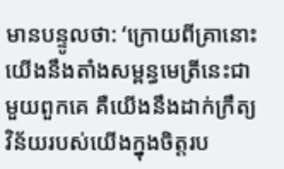មានបន្ទូលថា: ‘ក្រោយពីគ្រានោះ យើងនឹងតាំងសម្ពន្ធមេត្រីនេះជាមួយពួកគេ គឺយើងនឹងដាក់ក្រឹត្យវិន័យរបស់យើងក្នុងចិត្តរប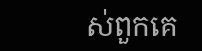ស់ពួកគេ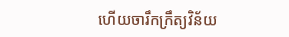ហើយចារឹកក្រឹត្យវិន័យ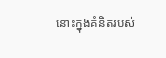នោះក្នុងគំនិតរបស់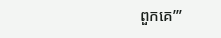ពួកគេ’”